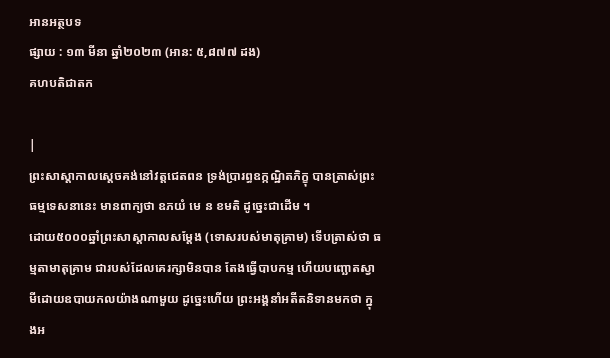អានអត្ថបទ
ផ្សាយ : ១៣ មីនា ឆ្នាំ២០២៣ (អាន: ៥,៨៧៧ ដង)
គហបតិជាតក

|
ព្រះសាស្ដាកាលស្ដេចគង់នៅវត្តជេតពន ទ្រង់ប្រារព្ធឧក្កណ្ឋិតភិក្ខុ បានត្រាស់ព្រះធម្មទេសនានេះ មានពាក្យថា ឧភយំ មេ ន ខមតិ ដូច្នេះជាដើម ។
ដោយ៥០០០ឆ្នាំព្រះសាស្ដាកាលសម្ដែង (ទោសរបស់មាតុគ្រាម) ទើបត្រាស់ថា ធម្មតាមាតុគ្រាម ជារបស់ដែលគេរក្សាមិនបាន តែងធ្វើបាបកម្ម ហើយបញ្ឆោតស្វាមីដោយឧបាយកលយ៉ាងណាមួយ ដូច្នេះហើយ ព្រះអង្គនាំអតីតនិទានមកថា ក្នុងអ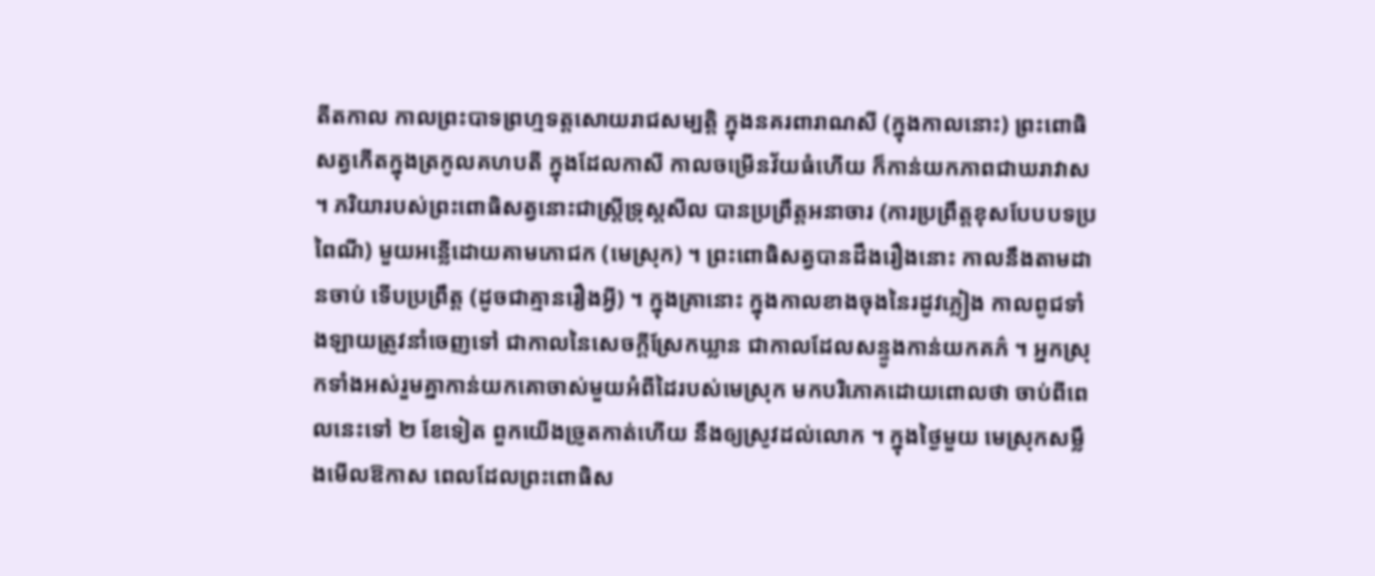តីតកាល កាលព្រះបាទព្រហ្មទត្តសោយរាជសម្បត្តិ ក្នុងនគរពារាណសី (ក្នុងកាលនោះ) ព្រះពោធិសត្វកើតក្នុងត្រកូលគហបតី ក្នុងដែលកាសី កាលចម្រើនវ័យធំហើយ ក៏កាន់យកភាពជាឃរាវាស ។ ភរិយារបស់ព្រះពោធិសត្វនោះជាស្ត្រីទ្រុស្តសីល បានប្រព្រឹត្តអនាចារ (ការប្រព្រឹត្តខុសបែបបទប្រពៃណី) មួយអន្លើដោយគាមភោជក (មេស្រុក) ។ ព្រះពោធិសត្វបានដឹងរឿងនោះ កាលនឹងតាមដានចាប់ ទើបប្រព្រឹត្ត (ដូចជាគ្មានរឿងអ្វី) ។ ក្នុងគ្រានោះ ក្នុងកាលខាងចុងនៃរដូវភ្លៀង កាលពូជទាំងឡាយត្រូវនាំចេញទៅ ជាកាលនៃសេចក្ដីស្រែកឃ្លាន ជាកាលដែលសន្ទូងកាន់យកគភ៌ ។ អ្នកស្រុកទាំងអស់រួមគ្នាកាន់យកគោចាស់មួយអំពីដៃរបស់មេស្រុក មកបរិភោគដោយពោលថា ចាប់ពីពេលនេះទៅ ២ ខែទៀត ពួកយើងច្រូតកាត់ហើយ នឹងឲ្យស្រូវដល់លោក ។ ក្នុងថ្ងៃមួយ មេស្រុកសម្លឹងមើលឱកាស ពេលដែលព្រះពោធិស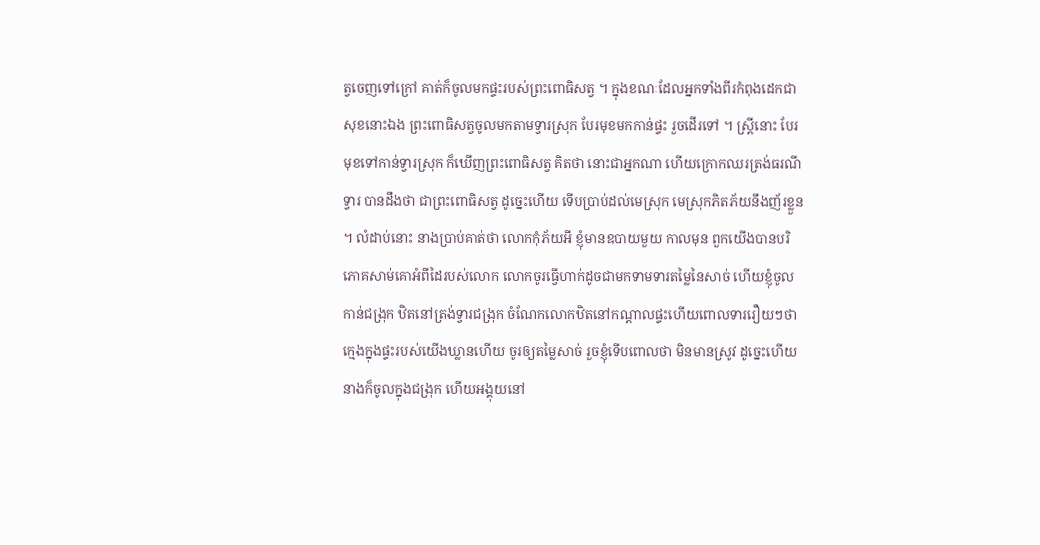ត្វចេញទៅក្រៅ គាត់ក៏ចូលមកផ្ទះរបស់ព្រះពោធិសត្វ ។ ក្នុងខណៈដែលអ្នកទាំងពីរកំពុងដេកជាសុខនោះឯង ព្រះពោធិសត្វចូលមកតាមទ្វារស្រុក បែរមុខមកកាន់ផ្ទះ រួចដើរទៅ ។ ស្ត្រីនោះ បែរមុខទៅកាន់ទ្វារស្រុក ក៏ឃើញព្រះពោធិសត្វ គិតថា នោះជាអ្នកណា ហើយក្រោកឈរត្រង់ធរណីទ្វារ បានដឹងថា ជាព្រះពោធិសត្វ ដូច្នេះហើយ ទើបប្រាប់ដល់មេស្រុក មេស្រុកភិតភ័យនឹងញ័រខ្លួន ។ លំដាប់នោះ នាងប្រាប់គាត់ថា លោកកុំភ័យអី ខ្ញុំមានឧបាយមួយ កាលមុន ពួកយើងបានបរិភោគសាម់គោអំពីដៃរបស់លោក លោកចូរធ្វើហាក់ដូចជាមកទាមទារតម្លៃនៃសាច់ ហើយខ្ញុំចូលកាន់ជង្រុក ឋិតនៅត្រង់ទ្វារជង្រុក ចំណែកលោកឋិតនៅកណ្ដាលផ្ទះហើយពោលទាររឿយៗថា ក្មេងក្នុងផ្ទះរបស់យើងឃ្លានហើយ ចូរឲ្យតម្លៃសាច់ រួចខ្ញុំទើបពោលថា មិនមានស្រូវ ដូច្នេះហើយ នាងក៏ចូលក្នុងជង្រុក ហើយអង្គុយនៅ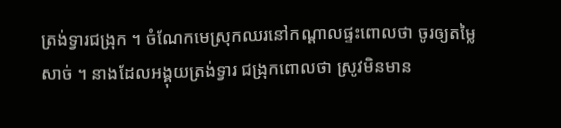ត្រង់ទ្វារជង្រុក ។ ចំណែកមេស្រុកឈរនៅកណ្ដាលផ្ទះពោលថា ចូរឲ្យតម្លៃសាច់ ។ នាងដែលអង្គុយត្រង់ទ្វារ ជង្រុកពោលថា ស្រូវមិនមាន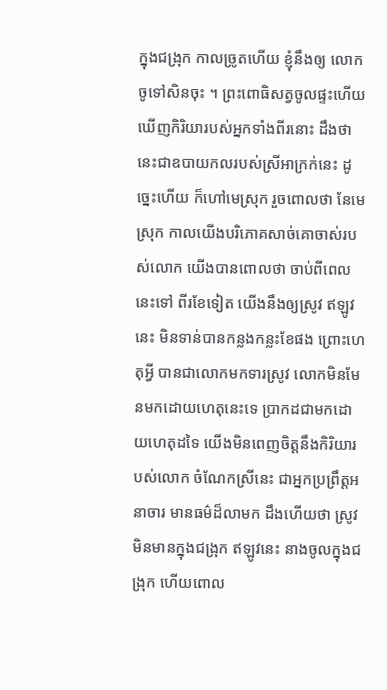ក្នុងជង្រុក កាលច្រូតហើយ ខ្ញុំនឹងឲ្យ លោកចូទៅសិនចុះ ។ ព្រះពោធិសត្វចូលផ្ទះហើយ ឃើញកិរិយារបស់អ្នកទាំងពីរនោះ ដឹងថា នេះជាឧបាយកលរបស់ស្រីអាក្រក់នេះ ដូច្នេះហើយ ក៏ហៅមេស្រុក រួចពោលថា នែមេស្រុក កាលយើងបរិភោគសាច់គោចាស់របស់លោក យើងបានពោលថា ចាប់ពីពេលនេះទៅ ពីរខែទៀត យើងនឹងឲ្យស្រូវ ឥឡូវនេះ មិនទាន់បានកន្លងកន្លះខែផង ព្រោះហេតុអ្វី បានជាលោកមកទារស្រូវ លោកមិនមែនមកដោយហេតុនេះទេ ប្រាកដជាមកដោយហេតុដទៃ យើងមិនពេញចិត្តនឹងកិរិយារបស់លោក ចំណែកស្រីនេះ ជាអ្នកប្រព្រឹត្តអនាចារ មានធម៌ដ៏លាមក ដឹងហើយថា ស្រូវមិនមានក្នុងជង្រុក ឥឡូវនេះ នាងចូលក្នុងជង្រុក ហើយពោល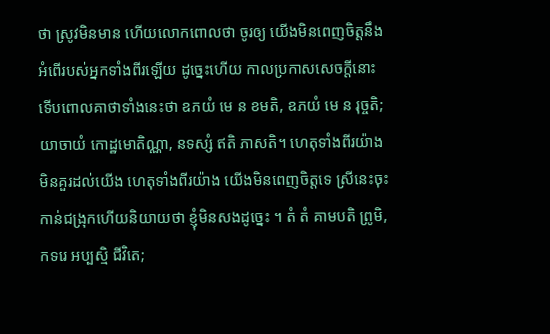ថា ស្រូវមិនមាន ហើយលោកពោលថា ចូរឲ្យ យើងមិនពេញចិត្តនឹងអំពើរបស់អ្នកទាំងពីរឡើយ ដូច្នេះហើយ កាលប្រកាសសេចក្ដីនោះ ទើបពោលគាថាទាំងនេះថា ឧភយំ មេ ន ខមតិ, ឧភយំ មេ ន រុច្ចតិ; យាចាយំ កោដ្ឋមោតិណ្ណា, នទស្សំ ឥតិ ភាសតិ។ ហេតុទាំងពីរយ៉ាងមិនគួរដល់យើង ហេតុទាំងពីរយ៉ាង យើងមិនពេញចិត្តទេ ស្រីនេះចុះកាន់ជង្រុកហើយនិយាយថា ខ្ញុំមិនសងដូច្នេះ ។ តំ តំ គាមបតិ ព្រូមិ, កទរេ អប្បស្មិ ជីវិតេ;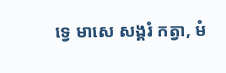ទ្វេ មាសេ សង្គរំ កត្វា, មំ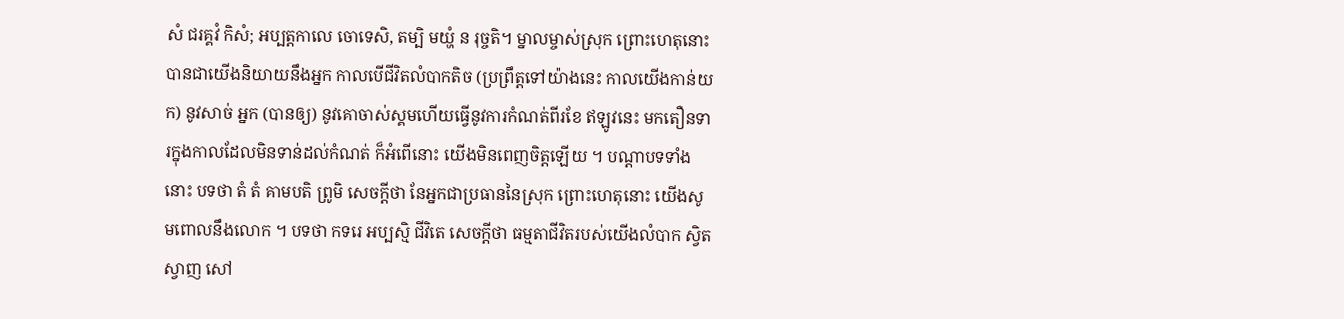សំ ជរគ្គវំ កិសំ; អប្បត្តកាលេ ចោទេសិ, តម្បិ មយ្ហំ ន រុច្ចតិ។ ម្នាលម្ចាស់ស្រុក ព្រោះហេតុនោះ បានជាយើងនិយាយនឹងអ្នក កាលបើជីវិតលំបាកតិច (ប្រព្រឹត្តទៅយ៉ាងនេះ កាលយើងកាន់យក) នូវសាច់ អ្នក (បានឲ្យ) នូវគោចាស់ស្គមហើយធ្វើនូវការកំណត់ពីរខែ ឥឡូវនេះ មកតឿនទារក្នុងកាលដែលមិនទាន់ដល់កំណត់ ក៏អំពើនោះ យើងមិនពេញចិត្តឡើយ ។ បណ្ដាបទទាំងនោះ បទថា តំ តំ គាមបតិ ព្រូមិ សេចក្ដីថា នែអ្នកជាប្រធាននៃស្រុក ព្រោះហេតុនោះ យើងសូមពោលនឹងលោក ។ បទថា កទរេ អប្បស្មិ ជីវិតេ សេចក្ដីថា ធម្មតាជីវិតរបស់យើងលំបាក ស្វិតស្វាញ សៅ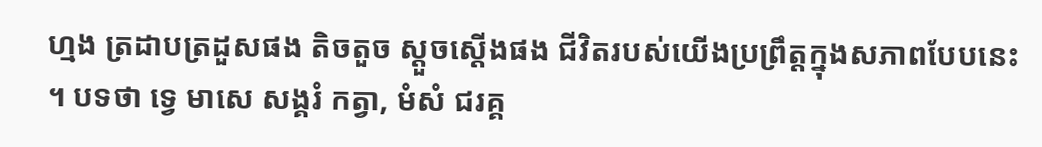ហ្មង ត្រដាបត្រដួសផង តិចតួច ស្ដួចស្ដើងផង ជីវិតរបស់យើងប្រព្រឹត្តក្នុងសភាពបែបនេះ ។ បទថា ទ្វេ មាសេ សង្គរំ កត្វា, មំសំ ជរគ្គ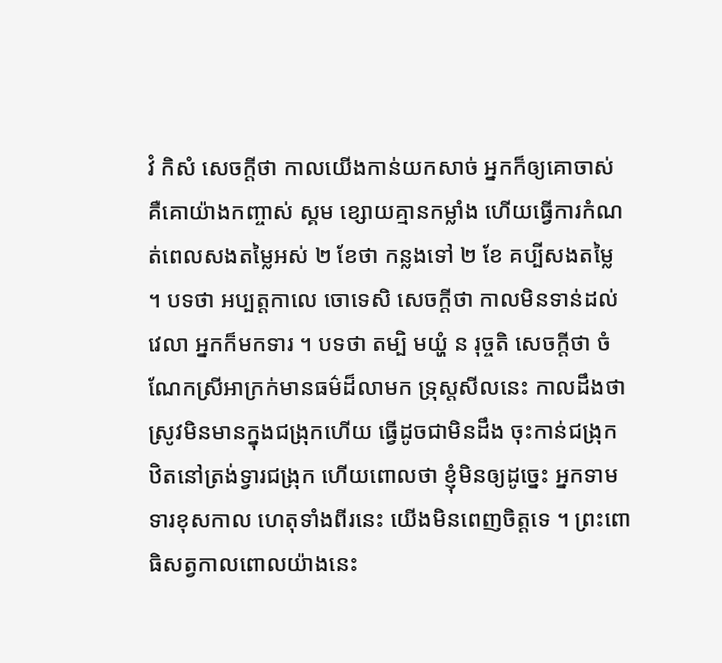វំ កិសំ សេចក្ដីថា កាលយើងកាន់យកសាច់ អ្នកក៏ឲ្យគោចាស់ គឺគោយ៉ាងកញ្ចាស់ ស្គម ខ្សោយគ្មានកម្លាំង ហើយធ្វើការកំណត់ពេលសងតម្លៃអស់ ២ ខែថា កន្លងទៅ ២ ខែ គប្បីសងតម្លៃ ។ បទថា អប្បត្តកាលេ ចោទេសិ សេចក្ដីថា កាលមិនទាន់ដល់វេលា អ្នកក៏មកទារ ។ បទថា តម្បិ មយ្ហំ ន រុច្ចតិ សេចក្ដីថា ចំណែកស្រីអាក្រក់មានធម៌ដ៏លាមក ទ្រុស្តសីលនេះ កាលដឹងថា ស្រូវមិនមានក្នុងជង្រុកហើយ ធ្វើដូចជាមិនដឹង ចុះកាន់ជង្រុក ឋិតនៅត្រង់ទ្វារជង្រុក ហើយពោលថា ខ្ញុំមិនឲ្យដូច្នេះ អ្នកទាមទារខុសកាល ហេតុទាំងពីរនេះ យើងមិនពេញចិត្តទេ ។ ព្រះពោធិសត្វកាលពោលយ៉ាងនេះ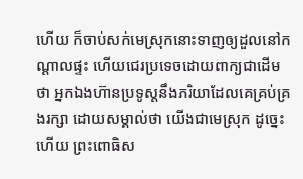ហើយ ក៏ចាប់សក់មេស្រុកនោះទាញឲ្យដួលនៅកណ្ដាលផ្ទះ ហើយជេរប្រទេចដោយពាក្យជាដើមថា អ្នកឯងហ៊ានប្រទូស្តនឹងភរិយាដែលគេគ្រប់គ្រងរក្សា ដោយសម្គាល់ថា យើងជាមេស្រុក ដូច្នេះហើយ ព្រះពោធិស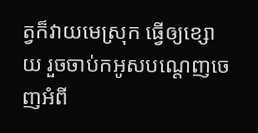ត្វក៏វាយមេស្រុក ធ្វើឲ្យខ្សោយ រួចចាប់កអូសបណ្ដេញចេញអំពី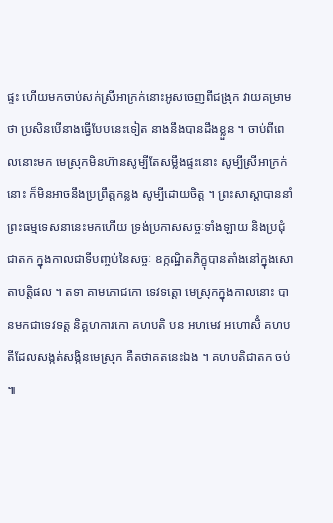ផ្ទះ ហើយមកចាប់សក់ស្រីអាក្រក់នោះអូសចេញពីជង្រុក វាយគម្រាមថា ប្រសិនបើនាងធ្វើបែបនេះទៀត នាងនឹងបានដឹងខ្លួន ។ ចាប់ពីពេលនោះមក មេស្រុកមិនហ៊ានសូម្បីតែសម្លឹងផ្ទះនោះ សូម្បីស្រីអាក្រក់នោះ ក៏មិនអាចនឹងប្រព្រឹត្តកន្លង សូម្បីដោយចិត្ត ។ ព្រះសាស្ដាបាននាំព្រះធម្មទេសនានេះមកហើយ ទ្រង់ប្រកាសសច្ចៈទាំងឡាយ និងប្រជុំជាតក ក្នុងកាលជាទីបញ្ចប់នៃសច្ចៈ ឧក្កណ្ឋិតភិក្ខុបានតាំងនៅក្នុងសោតាបត្តិផល ។ តទា គាមភោជកោ ទេវទត្តោ មេស្រុកក្នុងកាលនោះ បានមកជាទេវទត្ត និគ្គហការកោ គហបតិ បន អហមេវ អហោសិំ គហបតីដែលសង្កត់សង្កិនមេស្រុក គឺតថាគតនេះឯង ។ គហបតិជាតក ចប់ ៕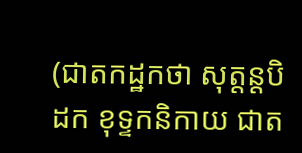(ជាតកដ្ឋកថា សុត្តន្តបិដក ខុទ្ទកនិកាយ ជាត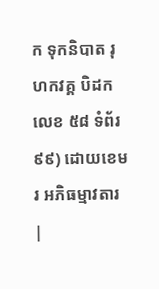ក ទុកនិបាត រុហកវគ្គ បិដកលេខ ៥៨ ទំព័រ ៩៩) ដោយខេមរ អភិធម្មាវតារ |